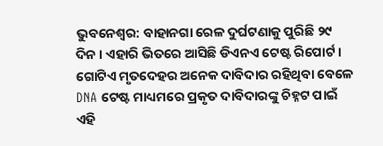ଭୁବନେଶ୍ବର: ବାହାନଗା ରେଳ ଦୁର୍ଘଟଣାକୁ ପୁରିଛି ୨୯ ଦିନ । ଏହାରି ଭିତରେ ଆସିଛି ଡିଏନଏ ଟେଷ୍ଟ ରିପୋର୍ଟ । ଗୋଟିଏ ମୃତଦେହର ଅନେକ ଦାବିଦାର ରହିଥିବା ବେଳେ DNA ଟେଷ୍ଟ ମାଧ୍ୟମରେ ପ୍ରକୃତ ଦାବିଦାରଙ୍କୁ ଚିହ୍ନଟ ପାଇଁ ଏହି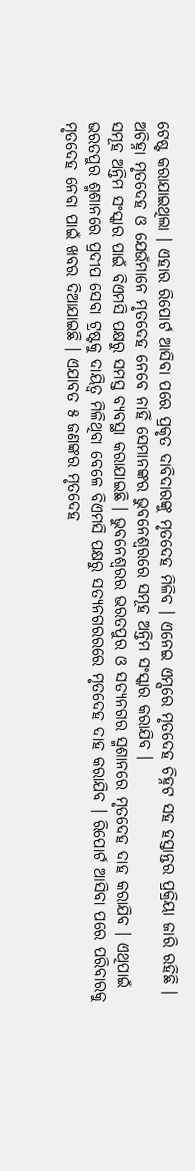ଟେଷ୍ଟ କରାଯାଇଥିଲା । ଏହାର ରିପୋର୍ଟ ଆସିବା ପରେ ପ୍ରକୃତ ଦାବିଦାରଙ୍କୁ ମୃତଦେହ ମିଳିବ । ଏନେଇ ଏମ୍ସରେ ମୃତଦେହ ଚିହ୍ନଟ ସହ ହସ୍ତାନ୍ତର ପ୍ରକ୍ରିୟା ଜାରି ରହିଛି । ଅଚିହ୍ନା ମୃତଦେହ ଓ ଯେଉଁମାନେ ମୃତଦେହ ନେବେ ନାହିଁ ସେମାନଙ୍କର ଭୁବନେଶ୍ୱରରେ ସମୂହ ଅନ୍ତିମ ସଂସ୍କାର କରାଯିବ ।
ସମୂହ ଅନ୍ତିମ ସଂସ୍କାର ପାଇଁ ବିଏମସି ପକ୍ଷରୁ ସମସ୍ତ ବ୍ୟବସ୍ଥା କରାଯାଇଛି । ଭୁବନେଶ୍ୱରର ଭରତପୁର ଓ ସତ୍ୟନଗର ସ୍ମଶାନରେ ମୃତଦେହ ଦାହ କରାଯିବ । ଏଥିପାଇଁ ଭରତପୁର ଶ୍ମଶାନରେ ପ୍ରଦୀପ ସେବା ଟ୍ରଷ୍ଟକୁ ଦାୟିତ୍ୱ ମିଳିଥିବା ବେଳେ ବିଏମସି ପକ୍ଷରୁ ସତ୍ୟନଗରରରେ ମୃତଦେହ ଦାହ କରାଯିବ । ରିପୋର୍ଟ ଆସିବା ପରେ ପରିବାରକୁ ମୃତଦେହ ନେବା ପାଇଁ ଖବର ଦିଆଯାଇଛି । ଏଯାବତ ୫ ଜଣଙ୍କର ମୃତଦେହ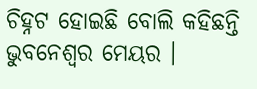ଚିହ୍ନଟ ହୋଇଛି ବୋଲି କହିଛନ୍ତି ଭୁବନେଶ୍ୱର ମେୟର ।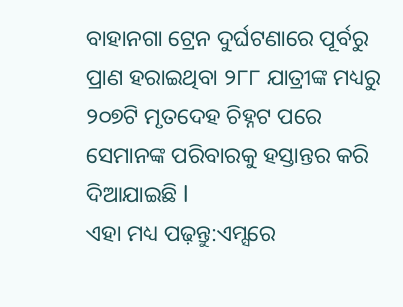ବାହାନଗା ଟ୍ରେନ ଦୁର୍ଘଟଣାରେ ପୂର୍ବରୁ ପ୍ରାଣ ହରାଇଥିବା ୨୮୮ ଯାତ୍ରୀଙ୍କ ମଧ୍ୟରୁ ୨୦୭ଟି ମୃତଦେହ ଚିହ୍ନଟ ପରେ ସେମାନଙ୍କ ପରିବାରକୁ ହସ୍ତାନ୍ତର କରି ଦିଆଯାଇଛି l
ଏହା ମଧ୍ୟ ପଢ଼ନ୍ତୁ:ଏମ୍ସରେ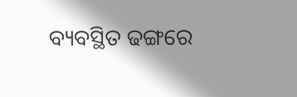ବ୍ୟବସ୍ଥିତ ଢଙ୍ଗରେ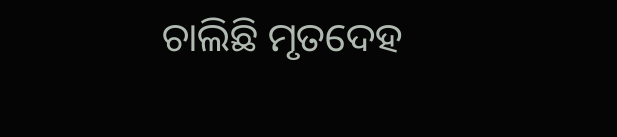ଚାଲିଛି ମୃତଦେହ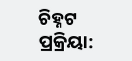ଚିହ୍ନଟ ପ୍ରକ୍ରିୟା: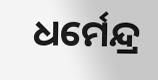ଧର୍ମେନ୍ଦ୍ର